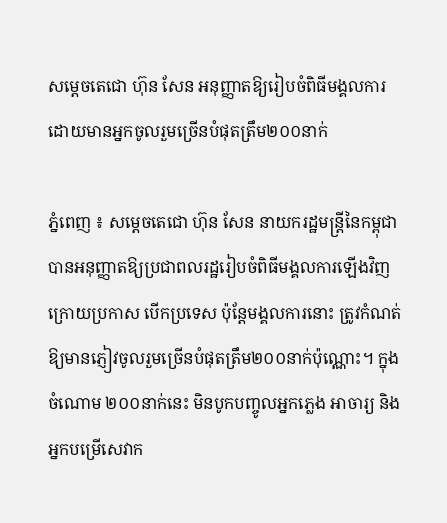សម្តេចតេជោ ហ៊ុន សែន អនុញ្ញាតឱ្យរៀបចំពិធីមង្គលការ ដោយមានអ្នកចូលរួមច្រើនបំផុតត្រឹម២០០នាក់

ភ្នំពេញ ៖ សម្តេចតេជោ ហ៊ុន សែន នាយករដ្ឋមន្រ្តីនៃកម្ពុជាបានអនុញ្ញាតឱ្យប្រជាពលរដ្ឋរៀបចំពិធីមង្គលការឡើងវិញ ក្រោយប្រកាស បើកប្រទេស ប៉ុន្តែមង្គលការនោះ ត្រូវកំណត់ឱ្យមានភ្ញៀវចូលរួមច្រើនបំផុតត្រឹម២០០នាក់ប៉ុណ្ណោះ។ ក្នុងចំណោម ២០០នាក់នេះ មិនបូកបញ្ចូលអ្នកភ្លេង អាចារ្យ និងអ្នកបម្រើសេវាក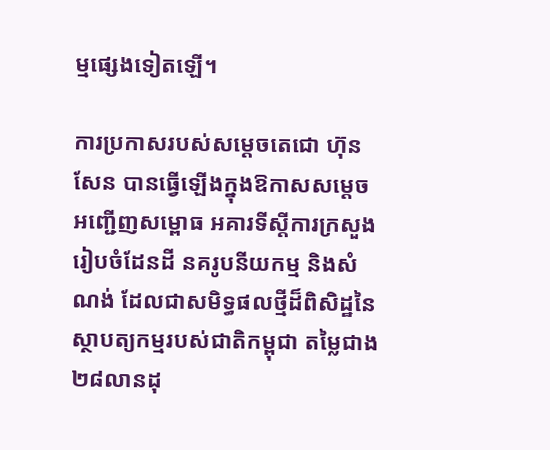ម្មផ្សេងទៀតឡើ។

ការប្រកាសរបស់សម្តេចតេជោ ហ៊ុន សែន បានធ្វើឡើងក្នុងឱកាសសម្តេចអញ្ជើញសម្ពោធ អគារទីស្តីការក្រសួងរៀបចំដែនដី នគរូបនីយកម្ម និងសំណង់ ដែលជាសមិទ្ធផលថ្មីដ៏ពិសិដ្ឋនៃស្ថាបត្យកម្មរបស់ជាតិកម្ពុជា តម្លៃជាង២៨លានដុ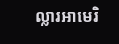ល្លារអាមេរិ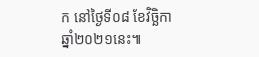ក នៅថ្ងៃទី០៨ ខែវិច្ឆិកា ឆ្នាំ២០២១នេះ៕